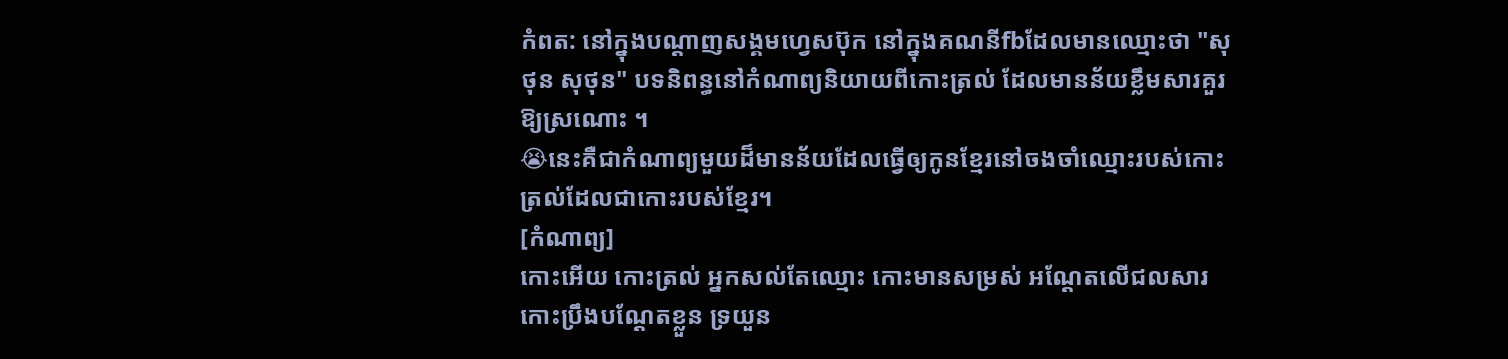កំពត: នៅក្នុងបណ្ដាញសង្គមហ្វេសប៊ុក នៅក្នុងគណនីfbដែលមានឈ្មោះថា "សុថុន សុថុន" បទនិពន្ធនៅកំណាព្យនិយាយពីកោះត្រល់ ដែលមានន័យខ្លឹមសារគួរឱ្យស្រណោះ ។
😭នេះគឺជាកំណាព្យមួយដ៏មានន័យដែលធ្វើឲ្យកូនខ្មែរនៅចងចាំឈ្មោះរបស់កោះត្រល់ដែលជាកោះរបស់ខ្មែរ។
[កំណាព្យ]
កោះអើយ កោះត្រល់ អ្នកសល់តែឈ្មោះ កោះមានសម្រស់ អណ្ដែតលើជលសារ កោះប្រឹងបណ្ដែតខ្លួន ទ្រយួន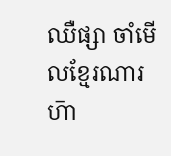ឈឺផ្សា ចាំមើលខ្មែរណារ ហ៑ា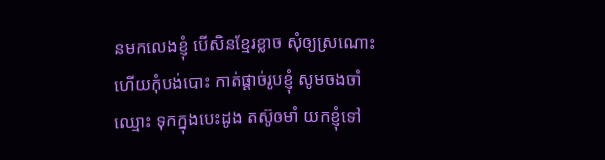នមកលេងខ្ញុំ បើសិនខ្មែរខ្លាច សុំឲ្យស្រណោះ ហើយកុំបង់បោះ កាត់ផ្ដាច់រូបខ្ញុំ សូមចងចាំឈ្មោះ ទុកក្នុងបេះដូង តស៊ូឲមាំ យកខ្ញុំទៅ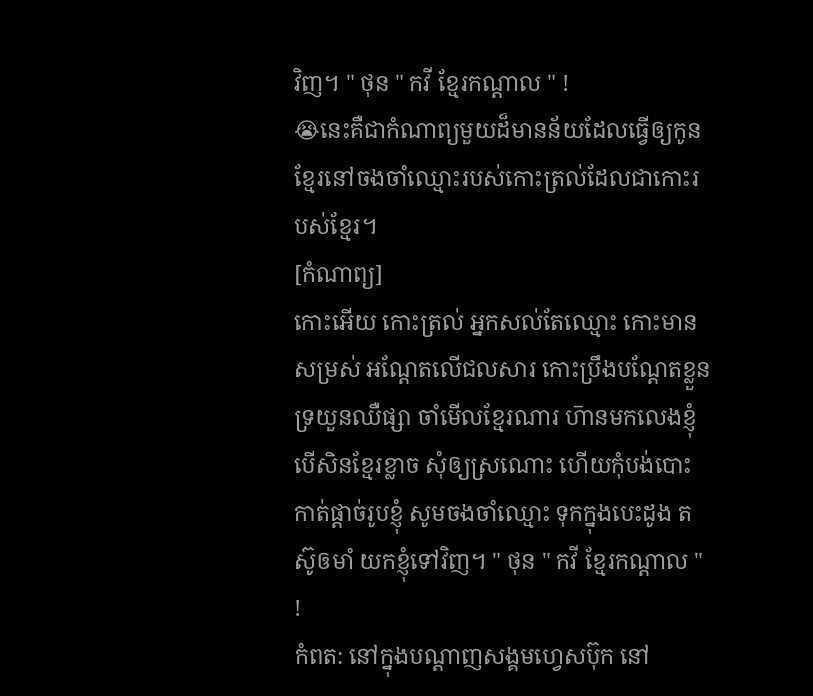វិញ។ " ថុន " កវី ខ្មែរកណ្ដាល " !
😭នេះគឺជាកំណាព្យមួយដ៏មានន័យដែលធ្វើឲ្យកូនខ្មែរនៅចងចាំឈ្មោះរបស់កោះត្រល់ដែលជាកោះរបស់ខ្មែរ។
[កំណាព្យ]
កោះអើយ កោះត្រល់ អ្នកសល់តែឈ្មោះ កោះមានសម្រស់ អណ្ដែតលើជលសារ កោះប្រឹងបណ្ដែតខ្លួន ទ្រយួនឈឺផ្សា ចាំមើលខ្មែរណារ ហ៑ានមកលេងខ្ញុំ បើសិនខ្មែរខ្លាច សុំឲ្យស្រណោះ ហើយកុំបង់បោះ កាត់ផ្ដាច់រូបខ្ញុំ សូមចងចាំឈ្មោះ ទុកក្នុងបេះដូង តស៊ូឲមាំ យកខ្ញុំទៅវិញ។ " ថុន " កវី ខ្មែរកណ្ដាល " !
កំពត: នៅក្នុងបណ្ដាញសង្គមហ្វេសប៊ុក នៅ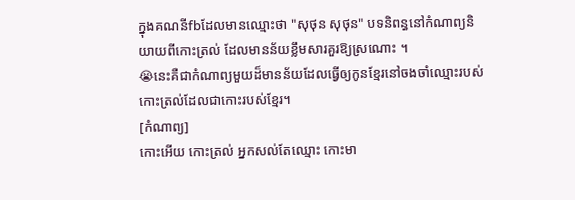ក្នុងគណនីfbដែលមានឈ្មោះថា "សុថុន សុថុន" បទនិពន្ធនៅកំណាព្យនិយាយពីកោះត្រល់ ដែលមានន័យខ្លឹមសារគួរឱ្យស្រណោះ ។
😭នេះគឺជាកំណាព្យមួយដ៏មានន័យដែលធ្វើឲ្យកូនខ្មែរនៅចងចាំឈ្មោះរបស់កោះត្រល់ដែលជាកោះរបស់ខ្មែរ។
[កំណាព្យ]
កោះអើយ កោះត្រល់ អ្នកសល់តែឈ្មោះ កោះមា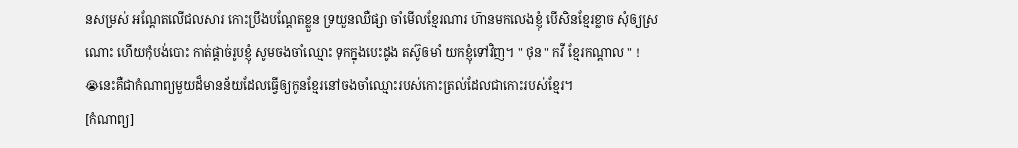នសម្រស់ អណ្ដែតលើជលសារ កោះប្រឹងបណ្ដែតខ្លួន ទ្រយួនឈឺផ្សា ចាំមើលខ្មែរណារ ហ៑ានមកលេងខ្ញុំ បើសិនខ្មែរខ្លាច សុំឲ្យស្រណោះ ហើយកុំបង់បោះ កាត់ផ្ដាច់រូបខ្ញុំ សូមចងចាំឈ្មោះ ទុកក្នុងបេះដូង តស៊ូឲមាំ យកខ្ញុំទៅវិញ។ " ថុន " កវី ខ្មែរកណ្ដាល " !
😭នេះគឺជាកំណាព្យមួយដ៏មានន័យដែលធ្វើឲ្យកូនខ្មែរនៅចងចាំឈ្មោះរបស់កោះត្រល់ដែលជាកោះរបស់ខ្មែរ។
[កំណាព្យ]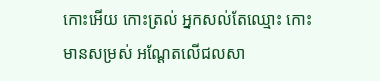កោះអើយ កោះត្រល់ អ្នកសល់តែឈ្មោះ កោះមានសម្រស់ អណ្ដែតលើជលសា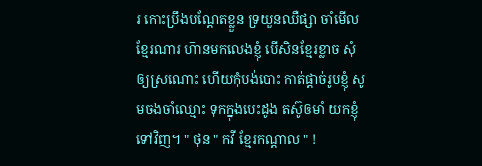រ កោះប្រឹងបណ្ដែតខ្លួន ទ្រយួនឈឺផ្សា ចាំមើលខ្មែរណារ ហ៑ានមកលេងខ្ញុំ បើសិនខ្មែរខ្លាច សុំឲ្យស្រណោះ ហើយកុំបង់បោះ កាត់ផ្ដាច់រូបខ្ញុំ សូមចងចាំឈ្មោះ ទុកក្នុងបេះដូង តស៊ូឲមាំ យកខ្ញុំទៅវិញ។ " ថុន " កវី ខ្មែរកណ្ដាល " !